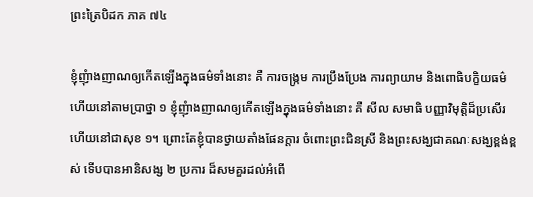ព្រះត្រៃបិដក ភាគ ៧៤

ខ្ញុំញុំាងញាណឲ្យកើតឡើងក្នុងធម៌ទាំងនោះ គឺ ការចង្រ្កម ការប្រឹងប្រែង ការព្យាយាម និងពោធិបក្ខិយធម៌ ហើយនៅតាមប្រាថ្នា ១ ខ្ញុំញុំាងញាណឲ្យកើតឡើងក្នុងធម៌ទាំងនោះ គឺ សីល សមាធិ បញ្ញាវិមុត្តិដ៏ប្រសើរ ហើយនៅជាសុខ ១។ ព្រោះតែខ្ញុំបានថ្វាយតាំងផែនក្តារ ចំពោះព្រះជិនស្រី និងព្រះសង្ឃជាគណៈសង្ឃខ្ពង់ខ្ពស់ ទើបបានអានិសង្ស ២ ប្រការ ដ៏សមគួរដល់អំពើ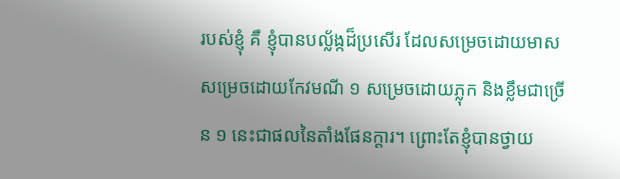របស់ខ្ញុំ គឺ ខ្ញុំបានបល្ល័ង្កដ៏ប្រសើរ ដែលសម្រេចដោយមាស សម្រេចដោយកែវមណី ១ សម្រេចដោយភ្លុក និងខ្លឹមជាច្រើន ១ នេះជាផលនៃតាំងផែនក្តារ។ ព្រោះតែខ្ញុំបានថ្វាយ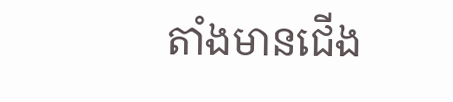តាំងមានជើង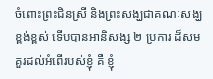ចំពោះព្រះជិនស្រី និងព្រះសង្ឃជាគណៈសង្ឃខ្ពង់ខ្ពស់ ទើបបានអានិសង្ស ២ ប្រការ ដ៏សមគួរដល់អំពើរបស់ខ្ញុំ គឺ ខ្ញុំ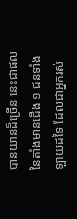បានយានដ៏ច្រើន នេះជាផលនៃតាំងមានជើង ១ ជនទាំងឡាយដទៃ ដែលជាអ្នករស់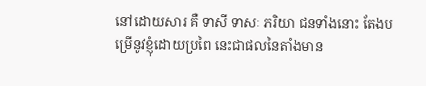នៅដោយសារ គឺ ទាសី ទាសៈ ភរិយា ជនទាំងនោះ តែងបម្រើនូវខ្ញុំដោយប្រពៃ នេះជាផលនៃតាំងមាន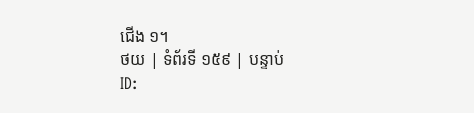ជើង ១។
ថយ | ទំព័រទី ១៥៩ | បន្ទាប់
ID: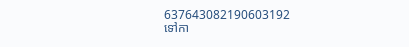637643082190603192
ទៅកា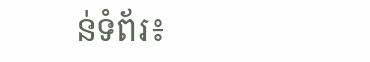ន់ទំព័រ៖